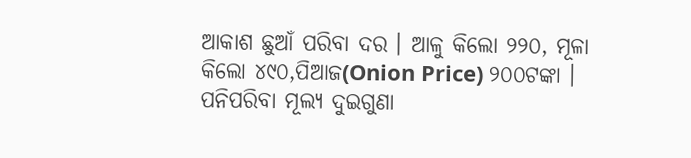ଆକାଶ ଛୁଆଁ ପରିବା ଦର । ଆଳୁ କିଲୋ ୨୨୦, ମୂଳା କିଲୋ ୪୯୦,ପିଆଜ(Onion Price) ୨୦୦ଟଙ୍କା । ପନିପରିବା ମୂଲ୍ୟ ଦୁଇଗୁଣା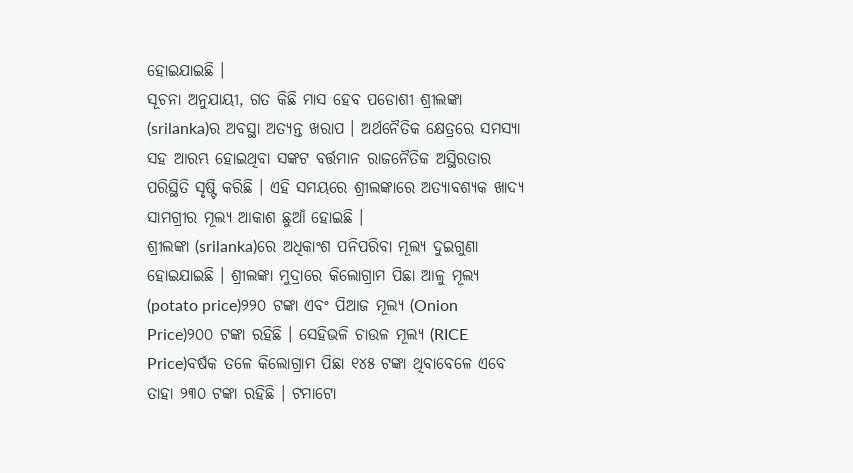ହୋଇଯାଇଛି ।
ସୂଚନା ଅନୁଯାୟୀ, ଗତ କିଛି ମାସ ହେବ ପଡୋଶୀ ଶ୍ରୀଲଙ୍କା (srilanka)ର ଅବସ୍ଥା ଅତ୍ୟନ୍ତ ଖରାପ । ଅର୍ଥନୈତିକ କ୍ଷେତ୍ରରେ ସମସ୍ୟା ସହ ଆରମ୍ଭ ହୋଇଥିବା ସଙ୍କଟ ବର୍ତ୍ତମାନ ରାଜନୈତିକ ଅସ୍ଥିରତାର ପରିସ୍ଥିତି ସୃଷ୍ଟି କରିଛି । ଏହି ସମୟରେ ଶ୍ରୀଲଙ୍କାରେ ଅତ୍ୟାବଶ୍ୟକ ଖାଦ୍ୟ ସାମଗ୍ରୀର ମୂଲ୍ୟ ଆକାଶ ଛୁଆଁ ହୋଇଛି ।
ଶ୍ରୀଲଙ୍କା (srilanka)ରେ ଅଧିକାଂଶ ପନିପରିବା ମୂଲ୍ୟ ଦୁଇଗୁଣା ହୋଇଯାଇଛି । ଶ୍ରୀଲଙ୍କା ମୁଦ୍ରାରେ କିଲୋଗ୍ରାମ ପିଛା ଆଳୁ ମୂଲ୍ୟ (potato price)୨୨୦ ଟଙ୍କା ଏବଂ ପିଆଜ ମୂଲ୍ୟ (Onion Price)୨୦୦ ଟଙ୍କା ରହିଛି । ସେହିଭଳି ଚାଉଳ ମୂଲ୍ୟ (RICE Price)ବର୍ଷକ ତଳେ କିଲୋଗ୍ରାମ ପିଛା ୧୪୫ ଟଙ୍କା ଥିବାବେଳେ ଏବେ ତାହା ୨୩୦ ଟଙ୍କା ରହିଛି । ଟମାଟୋ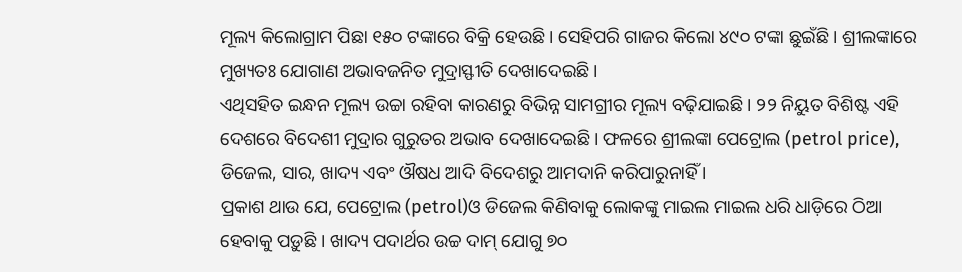ମୂଲ୍ୟ କିଲୋଗ୍ରାମ ପିଛା ୧୫୦ ଟଙ୍କାରେ ବିକ୍ରି ହେଉଛି । ସେହିପରି ଗାଜର କିଲୋ ୪୯୦ ଟଙ୍କା ଛୁଇଁଛି । ଶ୍ରୀଲଙ୍କାରେ ମୁଖ୍ୟତଃ ଯୋଗାଣ ଅଭାବଜନିତ ମୁଦ୍ରାସ୍ଫୀତି ଦେଖାଦେଇଛି ।
ଏଥିସହିତ ଇନ୍ଧନ ମୂଲ୍ୟ ଉଚ୍ଚା ରହିବା କାରଣରୁ ବିଭିନ୍ନ ସାମଗ୍ରୀର ମୂଲ୍ୟ ବଢ଼ିଯାଇଛି । ୨୨ ନିୟୁତ ବିଶିଷ୍ଟ ଏହି ଦେଶରେ ବିଦେଶୀ ମୁଦ୍ରାର ଗୁରୁତର ଅଭାବ ଦେଖାଦେଇଛି । ଫଳରେ ଶ୍ରୀଲଙ୍କା ପେଟ୍ରୋଲ (petrol price), ଡିଜେଲ, ସାର, ଖାଦ୍ୟ ଏବଂ ଔଷଧ ଆଦି ବିଦେଶରୁ ଆମଦାନି କରିପାରୁନାହିଁ ।
ପ୍ରକାଶ ଥାଉ ଯେ, ପେଟ୍ରୋଲ (petrol)ଓ ଡିଜେଲ କିଣିବାକୁ ଲୋକଙ୍କୁ ମାଇଲ ମାଇଲ ଧରି ଧାଡ଼ିରେ ଠିଆ ହେବାକୁ ପଡ଼ୁଛି । ଖାଦ୍ୟ ପଦାର୍ଥର ଉଚ୍ଚ ଦାମ୍ ଯୋଗୁ ୭୦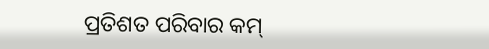ପ୍ରତିଶତ ପରିବାର କମ୍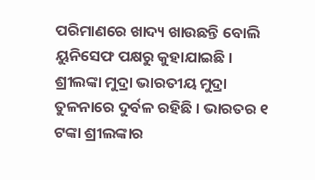ପରିମାଣରେ ଖାଦ୍ୟ ଖାଉଛନ୍ତି ବୋଲି ୟୁନିସେଫ ପକ୍ଷରୁ କୁହାଯାଇଛି । ଶ୍ରୀଲଙ୍କା ମୁଦ୍ରା ଭାରତୀୟ ମୁଦ୍ରା ତୁଳନାରେ ଦୁର୍ବଳ ରହିଛି । ଭାରତର ୧ ଟଙ୍କା ଶ୍ରୀଲଙ୍କାର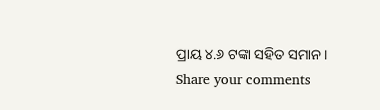ପ୍ରାୟ ୪.୬ ଟଙ୍କା ସହିତ ସମାନ ।
Share your comments